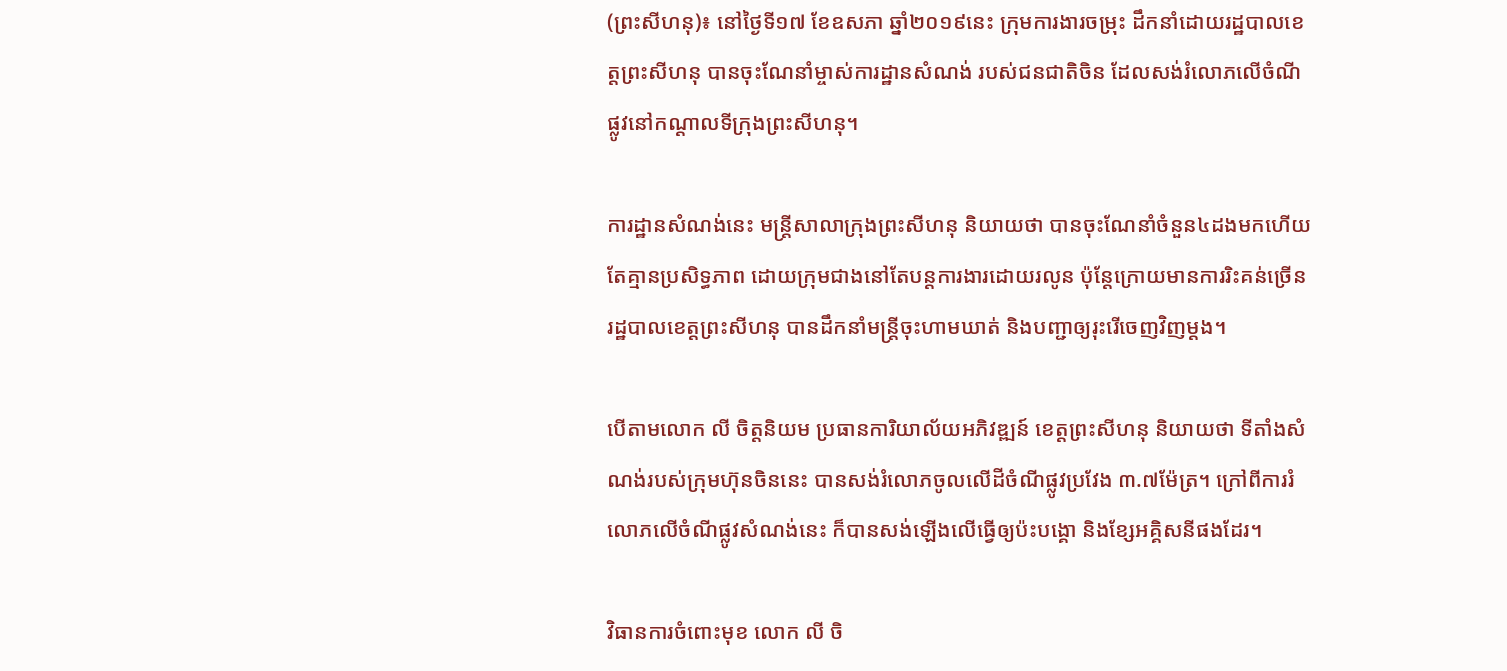(ព្រះសីហនុ)៖ នៅថ្ងៃទី១៧ ខែឧសភា ឆ្នាំ២០១៩នេះ ក្រុមការងារចម្រុះ ដឹកនាំដោយរដ្ឋបាលខេត្តព្រះសីហនុ បានចុះណែនាំម្ចាស់ការដ្ឋានសំណង់ របស់ជនជាតិចិន ដែលសង់រំលោភលើចំណីផ្លូវនៅកណ្ដាលទីក្រុងព្រះសីហនុ។

ការដ្ឋានសំណង់នេះ មន្ត្រីសាលាក្រុងព្រះសីហនុ និយាយថា បានចុះណែនាំចំនួន៤ដងមកហើយ តែគ្មានប្រសិទ្ធភាព ដោយក្រុមជាងនៅតែបន្តការងារដោយរលូន ប៉ុន្ដែក្រោយមានការរិះគន់ច្រើន រដ្ឋបាលខេត្តព្រះសីហនុ បានដឹកនាំមន្ត្រីចុះហាមឃាត់ និងបញ្ជាឲ្យរុះរើចេញវិញម្តង។

បើតាមលោក លី ចិត្តនិយម ប្រធានការិយាល័យអភិវឌ្ឍន៍ ខេត្តព្រះសីហនុ និយាយថា ទីតាំងសំណង់របស់ក្រុមហ៊ុនចិននេះ បានសង់រំលោភចូលលើដីចំណីផ្លូវប្រវែង ៣.៧ម៉ែត្រ។ ក្រៅពីការរំលោភលើចំណីផ្លូវសំណង់នេះ ក៏បានសង់ឡើងលើធ្វើឲ្យប៉ះបង្គោ និងខ្សែអគ្គិសនីផងដែរ។

វិធានការចំពោះមុខ លោក លី ចិ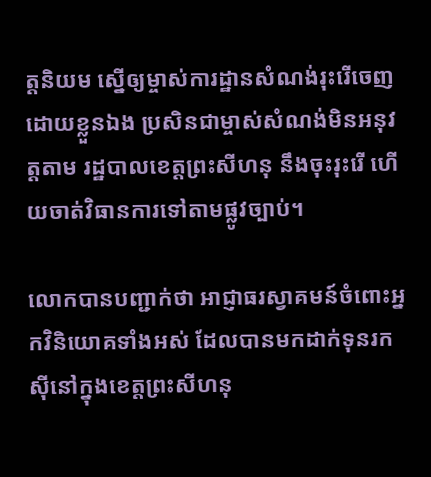ត្តនិយម ស្នើឲ្យម្ចាស់ការដ្ឋានសំណង់រុះរើចេញដោយខ្លួនឯង ប្រសិនជាម្ចាស់សំណង់មិនអនុវត្តតាម រដ្ឋបាលខេត្តព្រះសីហនុ នឹងចុះរុះរើ ហើយចាត់វិធានការទៅតាមផ្លូវច្បាប់។

លោកបានបញ្ជាក់ថា អាជ្ញាធរស្វាគមន៍ចំពោះអ្នកវិនិយោគទាំងអស់ ដែលបានមកដាក់ទុនរកស៊ីនៅក្នុងខេត្តព្រះសីហនុ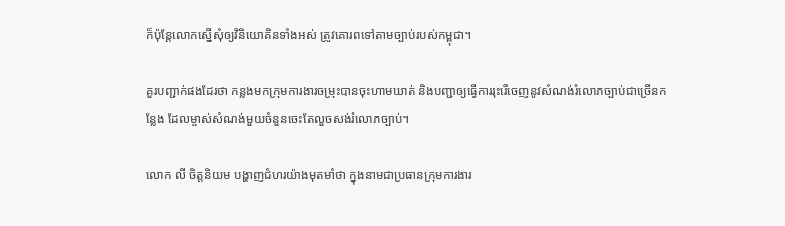ក៏ប៉ុន្តែលោកស្នើសុំឲ្យវិនិយោគិនទាំងអស់ ត្រូវគោរពទៅតាមច្បាប់របស់កម្ពុជា។

គួរបញ្ជាក់ផងដែរថា កន្លងមកក្រុមការងារចម្រុះបានចុះហាមឃាត់ និងបញ្ជាឲ្យធ្វើការរុះរើចេញនូវសំណង់រំលោភច្បាប់ជាច្រើនកន្លែង ដែលម្ចាស់សំណង់មួយចំនួនចេះតែលួចសង់រំលោភច្បាប់។

លោក លី ចិត្តនិយម បង្ហាញជំហរយ៉ាងមុតមាំថា ក្នុងនាមជាប្រធានក្រុមការងារ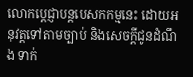លោកប្តេជ្ញាបន្តបេសកកម្មនេះ ដោយអនុវត្តទៅតាមច្បាប់ និងសេចក្តីជូនដំណឹង ទាក់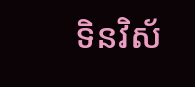ទិនវិស័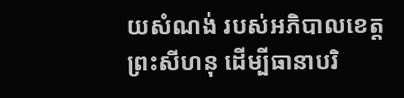យសំណង់ របស់អភិបាលខេត្តព្រះសីហនុ ដើម្បីធានាបរិ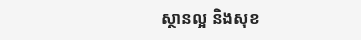ស្ថានល្អ និងសុខ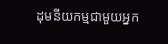ដុមនីយកម្មជាមួយអ្នក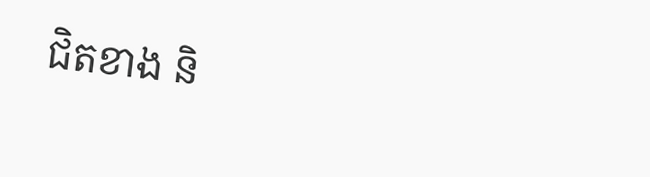ជិតខាង និ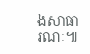ងសាធារណៈ៕